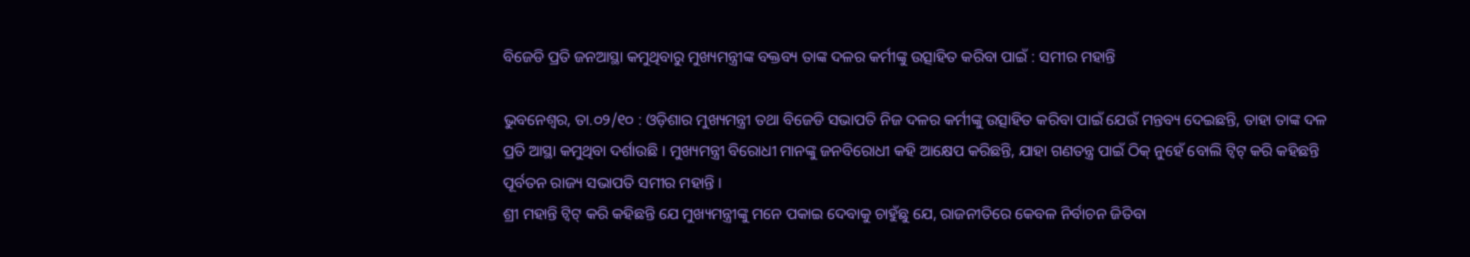ବିଜେଡି ପ୍ରତି ଜନଆସ୍ଥା କମୁଥିବାରୁ ମୁଖ୍ୟମନ୍ତ୍ରୀଙ୍କ ବକ୍ତବ୍ୟ ତାଙ୍କ ଦଳର କର୍ମୀଙ୍କୁ ଉତ୍ସାହିତ କରିବା ପାଇଁ : ସମୀର ମହାନ୍ତି

ଭୁବନେଶ୍ୱର, ତା.୦୨/୧୦ : ଓଡ଼ିଶାର ମୁଖ୍ୟମନ୍ତ୍ରୀ ତଥା ବିଜେଡି ସଭାପତି ନିଜ ଦଳର କର୍ମୀଙ୍କୁ ଉତ୍ସାହିତ କରିବା ପାଇଁ ଯେଉଁ ମନ୍ତବ୍ୟ ଦେଇଛନ୍ତି, ତାହା ତାଙ୍କ ଦଳ ପ୍ରତି ଆସ୍ଥା କମୁଥିବା ଦର୍ଶାଉଛି । ମୁଖ୍ୟମନ୍ତ୍ରୀ ବିରୋଧୀ ମାନଙ୍କୁ ଜନବିରୋଧୀ କହି ଆକ୍ଷେପ କରିଛନ୍ତି, ଯାହା ଗଣତନ୍ତ୍ର ପାଇଁ ଠିକ୍ ନୁହେଁ ବୋଲି ଟ୍ୱିଟ୍ କରି କହିଛନ୍ତି ପୂର୍ବତନ ରାଜ୍ୟ ସଭାପତି ସମୀର ମହାନ୍ତି ।
ଶ୍ରୀ ମହାନ୍ତି ଟ୍ୱିଟ୍ କରି କହିଛନ୍ତି ଯେ ମୁଖ୍ୟମନ୍ତ୍ରୀଙ୍କୁ ମନେ ପକାଇ ଦେବାକୁ ଚାହୁଁଛୁ ଯେ, ରାଜନୀତିରେ କେବଳ ନିର୍ବାଚନ ଜିତିବା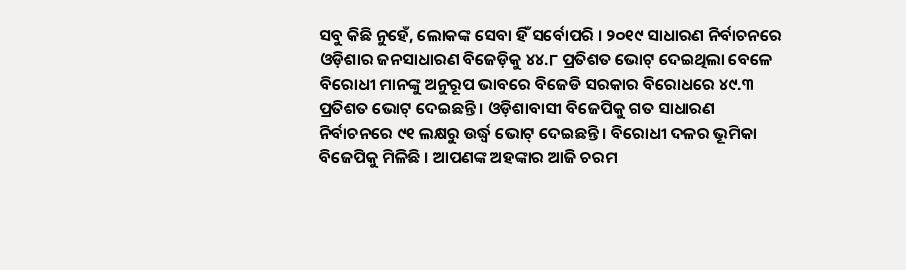ସବୁ କିଛି ନୁହେଁ, ଲୋକଙ୍କ ସେବା ହିଁ ସର୍ବୋପରି । ୨୦୧୯ ସାଧାରଣ ନିର୍ବାଚନରେ ଓଡ଼ିଶାର ଜନସାଧାରଣ ବିଜେଡ଼ିକୁ ୪୪.୮ ପ୍ରତିଶତ ଭୋଟ୍ ଦେଇଥିଲା ବେଳେ ବିରୋଧୀ ମାନଙ୍କୁ ଅନୁରୂପ ଭାବରେ ବିଜେଡି ସରକାର ବିରୋଧରେ ୪୯.୩ ପ୍ରତିଶତ ଭୋଟ୍ ଦେଇଛନ୍ତି । ଓଡ଼ିଶାବାସୀ ବିଜେପିକୁ ଗତ ସାଧାରଣ ନିର୍ବାଚନରେ ୯୧ ଲକ୍ଷରୁ ଉର୍ଦ୍ଧ୍ୱ ଭୋଟ୍ ଦେଇଛନ୍ତି । ବିରୋଧୀ ଦଳର ଭୂମିକା ବିଜେପିକୁ ମିଳିଛି । ଆପଣଙ୍କ ଅହଙ୍କାର ଆଜି ଚରମ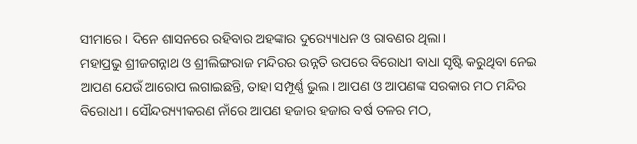ସୀମାରେ । ଦିନେ ଶାସନରେ ରହିବାର ଅହଙ୍କାର ଦୁର‌୍ୟ୍ୟୋଧନ ଓ ରାବଣର ଥିଲା।
ମହାପ୍ରଭୁ ଶ୍ରୀଜଗନ୍ନାଥ ଓ ଶ୍ରୀଲିଙ୍ଗରାଜ ମନ୍ଦିରର ଉନ୍ନତି ଉପରେ ବିରୋଧୀ ବାଧା ସୃଷ୍ଟି କରୁଥିବା ନେଇ ଆପଣ ଯେଉଁ ଆରୋପ ଲଗାଇଛନ୍ତି, ତାହା ସମ୍ପୂର୍ଣ୍ଣ ଭୁଲ । ଆପଣ ଓ ଆପଣଙ୍କ ସରକାର ମଠ ମନ୍ଦିର ବିରୋଧୀ । ସୌନ୍ଦର‌୍ୟ୍ୟୀକରଣ ନାଁରେ ଆପଣ ହଜାର ହଜାର ବର୍ଷ ତଳର ମଠ,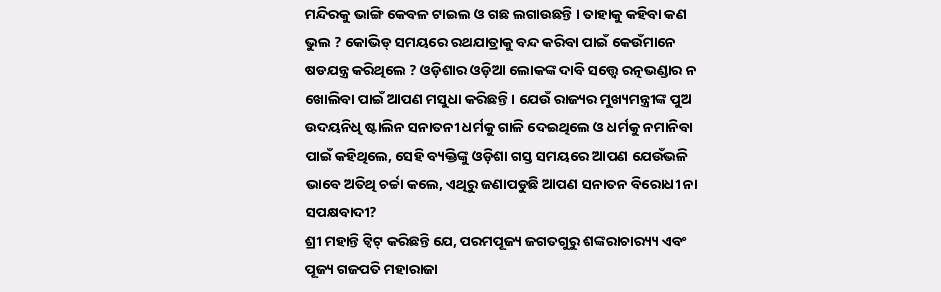ମନ୍ଦିରକୁ ଭାଙ୍ଗି କେବଳ ଟାଇଲ ଓ ଗଛ ଲଗାଉଛନ୍ତି । ତାହାକୁ କହିବା କଣ ଭୁଲ ? କୋଭିଡ୍ ସମୟରେ ରଥଯାତ୍ରାକୁ ବନ୍ଦ କରିବା ପାଇଁ କେଉଁମାନେ ଷଡଯନ୍ତ୍ର କରିଥିଲେ ? ଓଡ଼ିଶାର ଓଡ଼ିଆ ଲୋକଙ୍କ ଦାବି ସତ୍ତ୍ୱେ ରତ୍ନଭଣ୍ଡାର ନ ଖୋଲିବା ପାଇଁ ଆପଣ ମସୁଧା କରିଛନ୍ତି । ଯେଉଁ ରାଜ୍ୟର ମୁଖ୍ୟମନ୍ତ୍ରୀଙ୍କ ପୁଅ ଉଦୟନିଧି ଷ୍ଟାଲିନ ସନାତନୀ ଧର୍ମକୁ ଗାଳି ଦେଇଥିଲେ ଓ ଧର୍ମକୁ ନମାନିବା ପାଇଁ କହିଥିଲେ, ସେହି ବ୍ୟକ୍ତିଙ୍କୁ ଓଡ଼ିଶା ଗସ୍ତ ସମୟରେ ଆପଣ ଯେଉଁଭଳି ଭାବେ ଅତିଥି ଚର୍ଚ୍ଚା କଲେ, ଏଥିରୁ ଜଣାପଡୁଛି ଆପଣ ସନାତନ ବିରୋଧୀ ନା ସପକ୍ଷବାଦୀ?
ଶ୍ରୀ ମହାନ୍ତି ଟ୍ୱିଟ୍ କରିଛନ୍ତି ଯେ, ପରମପୂଜ୍ୟ ଜଗତଗୁରୁ ଶଙ୍କରାଚାର‌୍ୟ୍ୟ ଏବଂ ପୂଜ୍ୟ ଗଜପତି ମହାରାଜା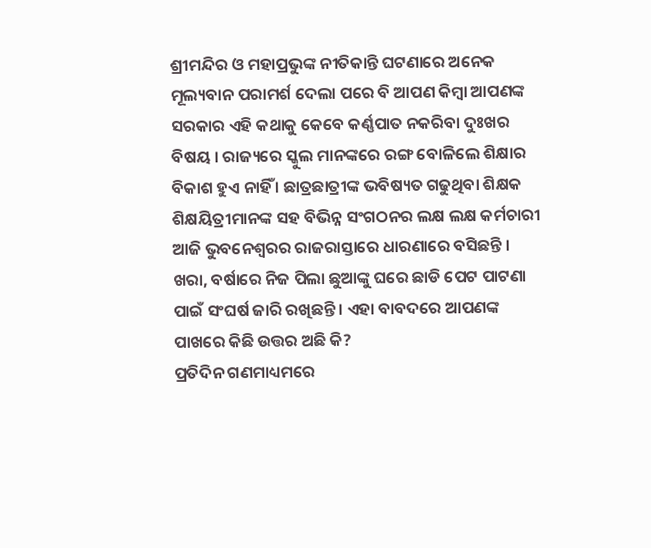ଶ୍ରୀମନ୍ଦିର ଓ ମହାପ୍ରଭୁଙ୍କ ନୀତିକାନ୍ତି ଘଟଣାରେ ଅନେକ ମୂଲ୍ୟବାନ ପରାମର୍ଶ ଦେଲା ପରେ ବି ଆପଣ କିମ୍ବା ଆପଣଙ୍କ ସରକାର ଏହି କଥାକୁ କେବେ କର୍ଣ୍ଣପାତ ନକରିବା ଦୁଃଖର ବିଷୟ । ରାଜ୍ୟରେ ସ୍କୁଲ ମାନଙ୍କରେ ରଙ୍ଗ ବୋଳିଲେ ଶିକ୍ଷାର ବିକାଶ ହୁଏ ନାହିଁ । ଛାତ୍ରଛାତ୍ରୀଙ୍କ ଭବିଷ୍ୟତ ଗଢୁଥିବା ଶିକ୍ଷକ ଶିକ୍ଷୟିତ୍ରୀମାନଙ୍କ ସହ ବିଭିନ୍ନ ସଂଗଠନର ଲକ୍ଷ ଲକ୍ଷ କର୍ମଚାରୀ ଆଜି ଭୁବନେଶ୍ୱରର ରାଜରାସ୍ତାରେ ଧାରଣାରେ ବସିଛନ୍ତି । ଖରା, ବର୍ଷାରେ ନିଜ ପିଲା ଛୁଆଙ୍କୁ ଘରେ ଛାଡି ପେଟ ପାଟଣା ପାଇଁ ସଂଘର୍ଷ ଜାରି ରଖିଛନ୍ତି । ଏହା ବାବଦରେ ଆପଣଙ୍କ ପାଖରେ କିଛି ଉତ୍ତର ଅଛି କି?
ପ୍ରତିଦିନ ଗଣମାଧ୍ୟମରେ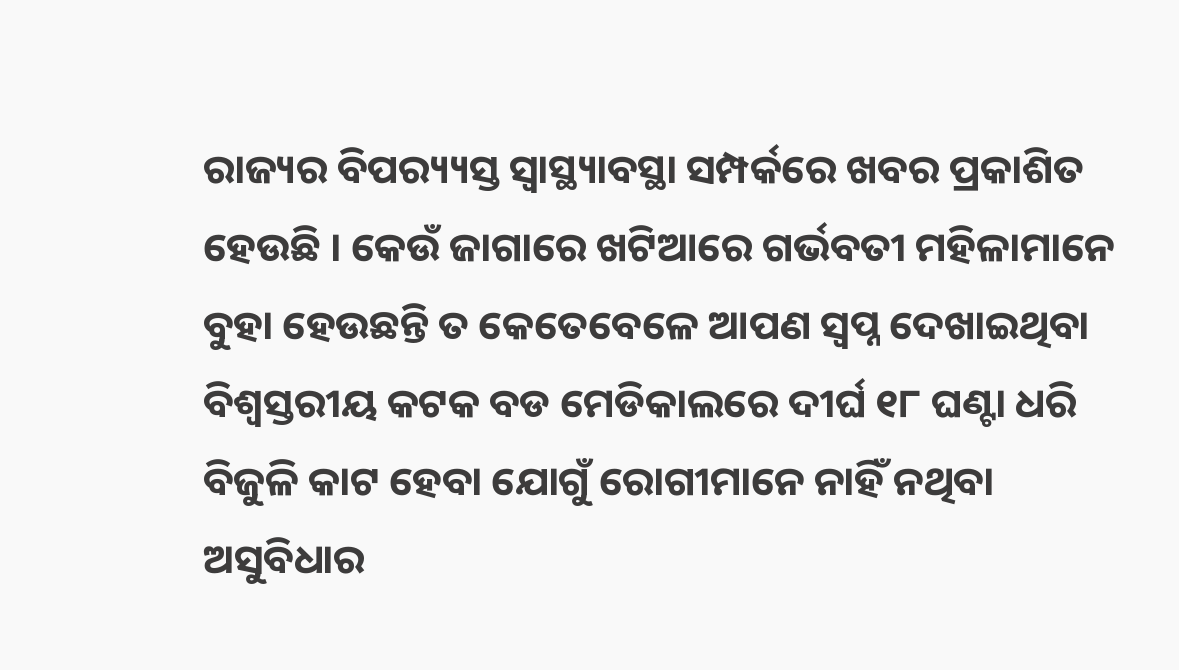ରାଜ୍ୟର ବିପର‌୍ୟ୍ୟସ୍ତ ସ୍ୱାସ୍ଥ୍ୟାବସ୍ଥା ସମ୍ପର୍କରେ ଖବର ପ୍ରକାଶିତ ହେଉଛି । କେଉଁ ଜାଗାରେ ଖଟିଆରେ ଗର୍ଭବତୀ ମହିଳାମାନେ ବୁହା ହେଉଛନ୍ତି ତ କେତେବେଳେ ଆପଣ ସ୍ୱପ୍ନ ଦେଖାଇଥିବା ବିଶ୍ୱସ୍ତରୀୟ କଟକ ବଡ ମେଡିକାଲରେ ଦୀର୍ଘ ୧୮ ଘଣ୍ଟା ଧରି ବିଜୁଳି କାଟ ହେବା ଯୋଗୁଁ ରୋଗୀମାନେ ନାହିଁ ନଥିବା ଅସୁବିଧାର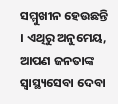ସମ୍ମୁଖୀନ ହେଉଛନ୍ତି । ଏଥିରୁ ଅନୁମେୟ, ଆପଣ ଜନତାଙ୍କ ସ୍ୱାସ୍ଥ୍ୟସେବା ଦେବା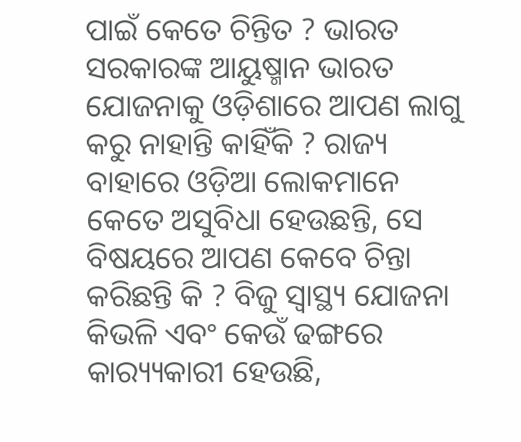ପାଇଁ କେତେ ଚିନ୍ତିତ ? ଭାରତ ସରକାରଙ୍କ ଆୟୁଷ୍ମାନ ଭାରତ ଯୋଜନାକୁ ଓଡ଼ିଶାରେ ଆପଣ ଲାଗୁ କରୁ ନାହାନ୍ତି କାହିଁକି ? ରାଜ୍ୟ ବାହାରେ ଓଡ଼ିଆ ଲୋକମାନେ କେତେ ଅସୁବିଧା ହେଉଛନ୍ତି, ସେ ବିଷୟରେ ଆପଣ କେବେ ଚିନ୍ତା କରିଛନ୍ତି କି ? ବିଜୁ ସ୍ୱାସ୍ଥ୍ୟ ଯୋଜନା କିଭଳି ଏବଂ କେଉଁ ଢଙ୍ଗରେ କାର‌୍ୟ୍ୟକାରୀ ହେଉଛି,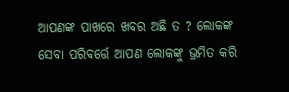ଆପଣଙ୍କ ପାଖରେ ଖବର ଅଛି ତ ? ଲୋକଙ୍କ ସେବା ପରିବର୍ତ୍ତେ ଆପଣ ଲୋକଙ୍କୁ ଭ୍ରମିତ କରି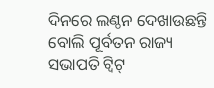ଦିନରେ ଲଣ୍ଠନ ଦେଖାଉଛନ୍ତି ବୋଲି ପୂର୍ବତନ ରାଜ୍ୟ ସଭାପତି ଟ୍ୱିଟ୍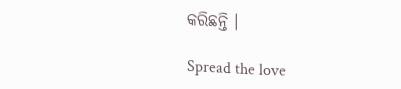କରିଛନ୍ତି ।

Spread the love